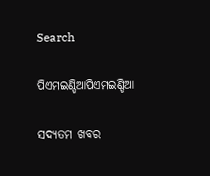Search

ପିଏମଇଣ୍ଡିଆପିଏମଇଣ୍ଡିଆ

ସଦ୍ୟତମ ଖବର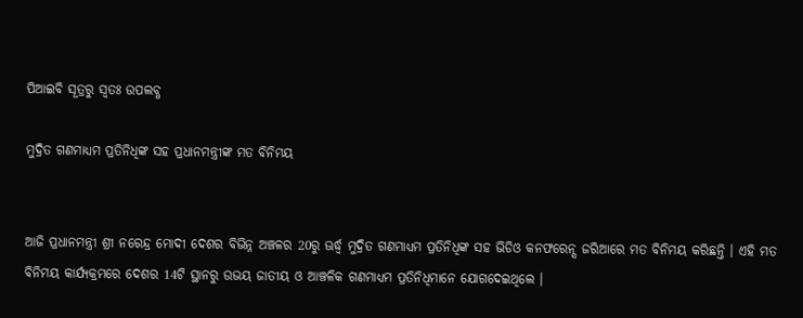ପିଆଇବି ସୂତ୍ରରୁ ସ୍ବତଃ ଉପଲବ୍ଧ

ମୁଦ୍ରିତ ଗଣମାଧ୍ୟମ ପ୍ରତିନିଧିଙ୍କ ସହ ପ୍ରଧାନମନ୍ତ୍ରୀଙ୍କ ମତ ବିନିମୟ


ଆଜି ପ୍ରଧାନମନ୍ତ୍ରୀ ଶ୍ରୀ ନରେନ୍ଦ୍ର ମୋଦୀ ଦେଶର ବିଭିନ୍ନ ଅଞ୍ଚଳର 20ରୁ ଊର୍ଦ୍ଧ୍ଵ ମୁଦ୍ରିତ ଗଣମାଧ୍ୟମ ପ୍ରତିନିଧିଙ୍କ ସହ ଭିଡିଓ କନଫରେନ୍ସ ଜରିଆରେ ମତ ବିନିମୟ କରିଛନ୍ତି । ଏହି ମତ ବିନିମୟ କାର୍ଯ୍ୟକ୍ରମରେ ଦେଶର 14ଟି ସ୍ଥାନରୁ ଉଭୟ ଜାତୀୟ ଓ ଆଞ୍ଚଳିକ ଗଣମାଧ୍ୟମ ପ୍ରତିନିଧିମାନେ ଯୋଗଦେଇଥିଲେ ।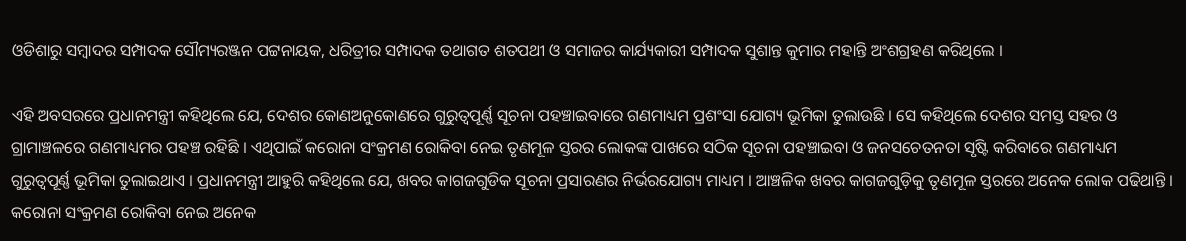ଓଡିଶାରୁ ସମ୍ବାଦର ସମ୍ପାଦକ ସୌମ୍ୟରଞ୍ଜନ ପଟ୍ଟନାୟକ, ଧରିତ୍ରୀର ସମ୍ପାଦକ ତଥାଗତ ଶତପଥୀ ଓ ସମାଜର କାର୍ଯ୍ୟକାରୀ ସମ୍ପାଦକ ସୁଶାନ୍ତ କୁମାର ମହାନ୍ତି ଅଂଶଗ୍ରହଣ କରିଥିଲେ ।

ଏହି ଅବସରରେ ପ୍ରଧାନମନ୍ତ୍ରୀ କହିଥିଲେ ଯେ, ଦେଶର କୋଣଅନୁକୋଣରେ ଗୁରୁତ୍ଵପୂର୍ଣ୍ଣ ସୂଚନା ପହଞ୍ଚାଇବାରେ ଗଣମାଧ୍ୟମ ପ୍ରଶଂସା ଯୋଗ୍ୟ ଭୂମିକା ତୁଲାଉଛି । ସେ କହିଥିଲେ ଦେଶର ସମସ୍ତ ସହର ଓ ଗ୍ରାମାଞ୍ଚଳରେ ଗଣମାଧ୍ୟମର ପହଞ୍ଚ ରହିଛି । ଏଥିପାଇଁ କରୋନା ସଂକ୍ରମଣ ରୋକିବା ନେଇ ତୃଣମୂଳ ସ୍ତରର ଲୋକଙ୍କ ପାଖରେ ସଠିକ ସୂଚନା ପହଞ୍ଚାଇବା ଓ ଜନସଚେତନତା ସୃଷ୍ଟି କରିବାରେ ଗଣମାଧ୍ୟମ ଗୁରୁତ୍ୱପୂର୍ଣ୍ଣ ଭୂମିକା ତୁଲାଇଥାଏ । ପ୍ରଧାନମନ୍ତ୍ରୀ ଆହୁରି କହିଥିଲେ ଯେ, ଖବର କାଗଜଗୁଡିକ ସୂଚନା ପ୍ରସାରଣର ନିର୍ଭରଯୋଗ୍ୟ ମାଧ୍ୟମ । ଆଞ୍ଚଳିକ ଖବର କାଗଜଗୁଡ଼ିକୁ ତୃଣମୂଳ ସ୍ତରରେ ଅନେକ ଲୋକ ପଢିଥାନ୍ତି । କରୋନା ସଂକ୍ରମଣ ରୋକିବା ନେଇ ଅନେକ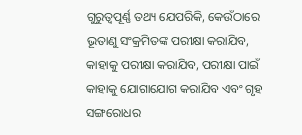ଗୁରୁତ୍ୱପୂର୍ଣ୍ଣ ତଥ୍ୟ ଯେପରିକି, କେଉଁଠାରେ ଭୂତାଣୁ ସଂକ୍ରମିତଙ୍କ ପରୀକ୍ଷା କରାଯିବ, କାହାକୁ ପରୀକ୍ଷା କରାଯିବ, ପରୀକ୍ଷା ପାଇଁ କାହାକୁ ଯୋଗାଯୋଗ କରାଯିବ ଏବଂ ଗୃହ ସଙ୍ଗରୋଧର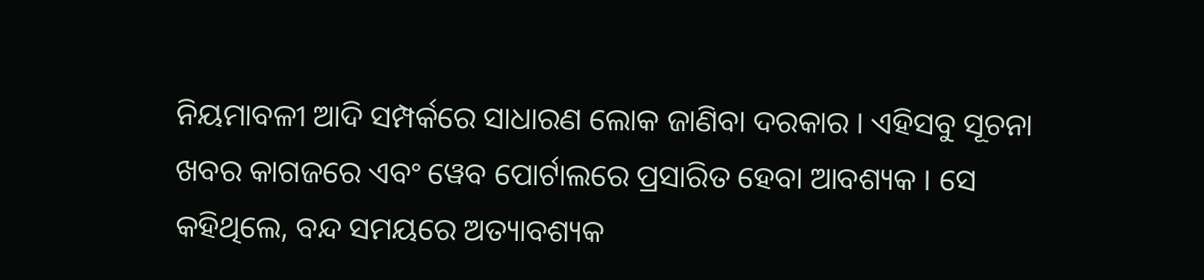ନିୟମାବଳୀ ଆଦି ସମ୍ପର୍କରେ ସାଧାରଣ ଲୋକ ଜାଣିବା ଦରକାର । ଏହିସବୁ ସୂଚନା ଖବର କାଗଜରେ ଏବଂ ୱେବ ପୋର୍ଟାଲରେ ପ୍ରସାରିତ ହେବା ଆବଶ୍ୟକ । ସେ କହିଥିଲେ, ବନ୍ଦ ସମୟରେ ଅତ୍ୟାବଶ୍ୟକ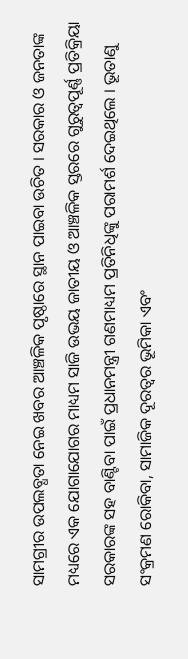ସାମଗ୍ରୀର ଉପଲବ୍ଧତା ନେଇ ଖବର ଆଞ୍ଚଳିକ ପୃଷ୍ଠାରେ ସ୍ଥାନ ପାଇବା ଉଚିତ । ସରକାର ଓ ଜନତାଙ୍କ ମଧ୍ୟରେ ଏକ ଯୋଗାଯୋଗର ମାଧ୍ୟମ ସାଜି ଉଭୟ ଜାତୀୟ ଓ ଆଞ୍ଚଳିକ ସ୍ତରରେ ଗୁରୁତ୍ୱପୂର୍ଣ୍ଣ ପ୍ରତିକ୍ରିୟା ସରକାରଙ୍କ ସହ ବାଣ୍ଟିବା ପାଇଁ ପ୍ରଧାନମନ୍ତ୍ରୀ ଗଣମାଧ୍ୟମ ପ୍ରତିନିଧିଙ୍କୁ ପରାମର୍ଶ ଦେଇଥିଲେ । ଭୂତାଣୁ ସଂକ୍ରମଣ ରୋକିବା, ସାମାଜିକ ଦୂରତ୍ଵର ଭୂମିକା ଏବଂ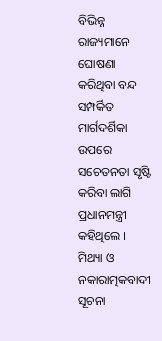ବିଭିନ୍ନ ରାଜ୍ୟମାନେ ଘୋଷଣା କରିଥିବା ବନ୍ଦ ସମ୍ପର୍କିତ ମାର୍ଗଦର୍ଶିକା ଉପରେ ସଚେତନତା ସୃଷ୍ଟି କରିବା ଲାଗି ପ୍ରଧାନମନ୍ତ୍ରୀ କହିଥିଲେ । ମିଥ୍ୟା ଓ ନକାରାତ୍ମକବାଦୀ ସୂଚନା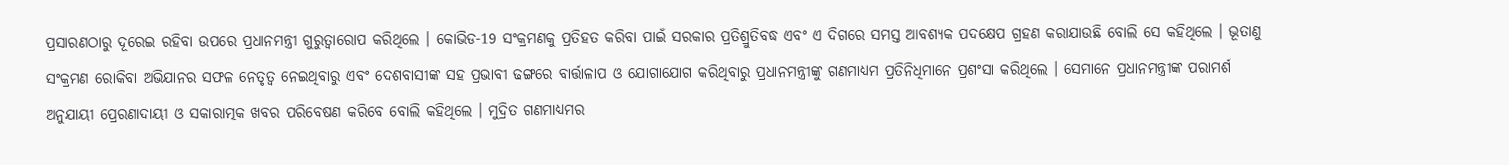ପ୍ରସାରଣଠାରୁ ଦୂରେଇ ରହିବା ଉପରେ ପ୍ରଧାନମନ୍ତ୍ରୀ ଗୁରୁତ୍ଵାରୋପ କରିଥିଲେ । କୋଭିଡ-19 ସଂକ୍ରମଣକୁ ପ୍ରତିହତ କରିବା ପାଇଁ ସରକାର ପ୍ରତିଶ୍ରୁତିବଦ୍ଧ ଏବଂ ଏ ଦିଗରେ ସମସ୍ତ ଆବଶ୍ୟକ ପଦକ୍ଷେପ ଗ୍ରହଣ କରାଯାଉଛି ବୋଲି ସେ କହିଥିଲେ । ଭୂତାଣୁ ସଂକ୍ରମଣ ରୋକିବା ଅଭିଯାନର ସଫଳ ନେତୃତ୍ଵ ନେଇଥିବାରୁ ଏବଂ ଦେଶବାସୀଙ୍କ ସହ ପ୍ରଭାବୀ ଢଙ୍ଗରେ ବାର୍ତ୍ତାଳାପ ଓ ଯୋଗାଯୋଗ କରିଥିବାରୁ ପ୍ରଧାନମନ୍ତ୍ରୀଙ୍କୁ ଗଣମାଧ୍ୟମ ପ୍ରତିନିଧିମାନେ ପ୍ରଶଂସା କରିଥିଲେ । ସେମାନେ ପ୍ରଧାନମନ୍ତ୍ରୀଙ୍କ ପରାମର୍ଶ ଅନୁଯାୟୀ ପ୍ରେରଣାଦାୟୀ ଓ ସକାରାତ୍ମକ ଖବର ପରିବେଷଣ କରିବେ ବୋଲି କହିଥିଲେ । ମୁଦ୍ରିତ ଗଣମାଧ୍ୟମର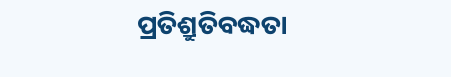ପ୍ରତିଶ୍ରୁତିବଦ୍ଧତା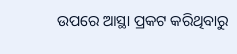ଉପରେ ଆସ୍ଥା ପ୍ରକଟ କରିଥିବାରୁ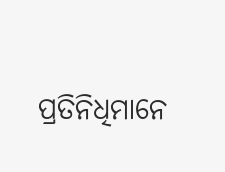ପ୍ରତିନିଧିମାନେ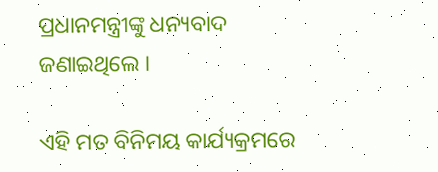ପ୍ରଧାନମନ୍ତ୍ରୀଙ୍କୁ ଧନ୍ୟବାଦ ଜଣାଇଥିଲେ ।

ଏହି ମତ ବିନିମୟ କାର୍ଯ୍ୟକ୍ରମରେ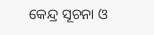କେନ୍ଦ୍ର ସୂଚନା ଓ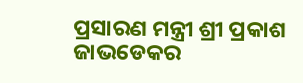ପ୍ରସାରଣ ମନ୍ତ୍ରୀ ଶ୍ରୀ ପ୍ରକାଶ ଜାଭଡେକର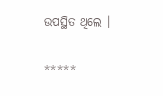ଉପସ୍ଥିତ ଥିଲେ ।

*****